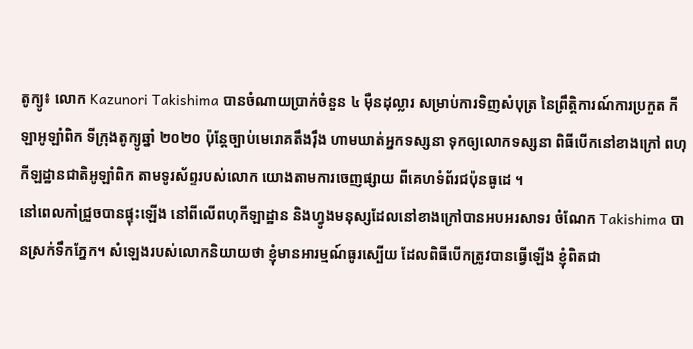តូក្យូ៖ លោក Kazunori Takishima បានចំណាយប្រាក់ចំនួន ៤ ម៉ឺនដុល្លារ សម្រាប់ការទិញសំបុត្រ នៃព្រឹត្តិការណ៍ការប្រកួត កីឡាអូឡាំពិក ទីក្រុងតូក្យូឆ្នាំ ២០២០ ប៉ុន្តែច្បាប់មេរោគតឹងរ៉ឹង ហាមឃាត់អ្នកទស្សនា ទុកឲ្យលោកទស្សនា ពិធីបើកនៅខាងក្រៅ ពហុកីឡដ្ឋានជាតិអូឡាំពិក តាមទូរស័ព្ទរបស់លោក យោងតាមការចេញផ្សាយ ពីគេហទំព័រជប៉ុនធូដេ ។
នៅពេលកាំជ្រួចបានផ្ទុះឡើង នៅពីលើពហុកីឡាដ្ឋាន និងហ្វូងមនុស្សដែលនៅខាងក្រៅបានអបអរសាទរ ចំណែក Takishima បានស្រក់ទឹកភ្នែក។ សំឡេងរបស់លោកនិយាយថា ខ្ញុំមានអារម្មណ៍ធូរស្បើយ ដែលពិធីបើកត្រូវបានធ្វើឡើង ខ្ញុំពិតជា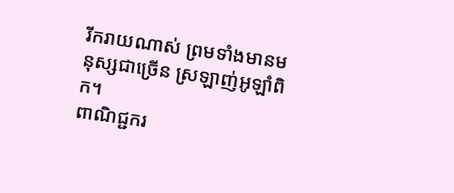រីករាយណាស់ ព្រមទាំងមានមនុស្សជាច្រើន ស្រឡាញ់អូឡាំពិក។
ពាណិជ្ជករ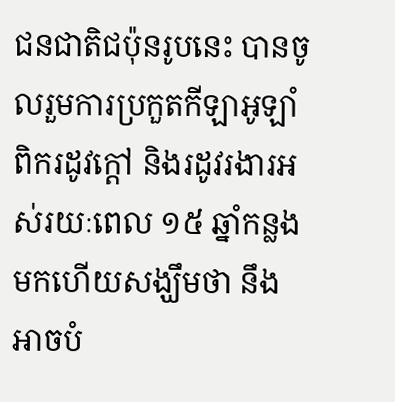ជនជាតិជប៉ុនរូបនេះ បានចូលរួមការប្រកួតកីឡាអូឡាំពិករដូវក្តៅ និងរដូវរងារអស់រយៈពេល ១៥ ឆ្នាំកន្លងមកហើយសង្ឃឹមថា នឹងអាចបំ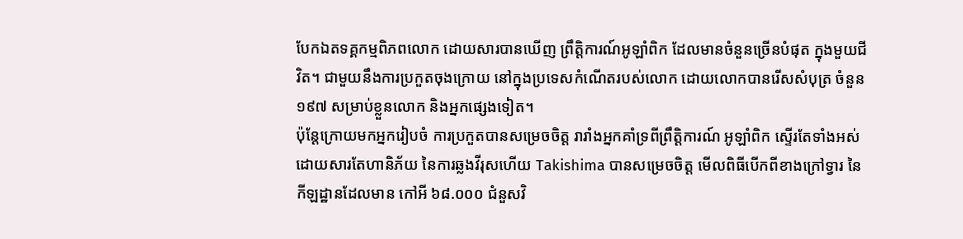បែកឯតទគ្គកម្មពិភពលោក ដោយសារបានឃើញ ព្រឹត្តិការណ៍អូឡាំពិក ដែលមានចំនួនច្រើនបំផុត ក្នុងមួយជីវិត។ ជាមួយនឹងការប្រកួតចុងក្រោយ នៅក្នុងប្រទេសកំណើតរបស់លោក ដោយលោកបានរើសសំបុត្រ ចំនួន ១៩៧ សម្រាប់ខ្លួនលោក និងអ្នកផ្សេងទៀត។
ប៉ុន្តែក្រោយមកអ្នករៀបចំ ការប្រកួតបានសម្រេចចិត្ត រារាំងអ្នកគាំទ្រពីព្រឹត្តិការណ៍ អូឡាំពិក ស្ទើរតែទាំងអស់ ដោយសារតែហានិភ័យ នៃការឆ្លងវីរុសហើយ Takishima បានសម្រេចចិត្ត មើលពិធីបើកពីខាងក្រៅទ្វារ នៃកីឡដ្ឋានដែលមាន កៅអី ៦៨.០០០ ជំនួសវិ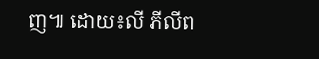ញ៕ ដោយ៖លី ភីលីព